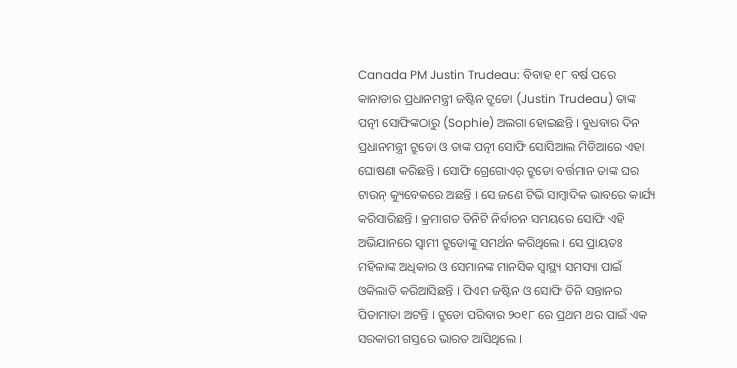Canada PM Justin Trudeau: ବିବାହ ୧୮ ବର୍ଷ ପରେ କାନାଡାର ପ୍ରଧାନମନ୍ତ୍ରୀ ଜଷ୍ଟିନ ଟ୍ରୁଡୋ (Justin Trudeau) ତାଙ୍କ ପତ୍ନୀ ସୋଫିଙ୍କଠାରୁ (Sophie) ଅଲଗା ହୋଇଛନ୍ତି । ବୁଧବାର ଦିନ ପ୍ରଧାନମନ୍ତ୍ରୀ ଟ୍ରୁଡୋ ଓ ତାଙ୍କ ପତ୍ନୀ ସୋଫି ସୋସିଆଲ ମିଡିଆରେ ଏହା ଘୋଷଣା କରିଛନ୍ତି । ସୋଫି ଗ୍ରେଗୋଏର୍ ଟ୍ରୁଡୋ ବର୍ତ୍ତମାନ ତାଙ୍କ ଘର ଟାଉନ୍ କ୍ୟୁବେକରେ ଅଛନ୍ତି । ସେ ଜଣେ ଟିଭି ସାମ୍ବାଦିକ ଭାବରେ କାର୍ଯ୍ୟ କରିସାରିଛନ୍ତି । କ୍ରମାଗତ ତିନିଟି ନିର୍ବାଚନ ସମୟରେ ସୋଫି ଏହି ଅଭିଯାନରେ ସ୍ୱାମୀ ଟ୍ରୁଡୋଙ୍କୁ ସମର୍ଥନ କରିଥିଲେ । ସେ ପ୍ରାୟତଃ ମହିଳାଙ୍କ ଅଧିକାର ଓ ସେମାନଙ୍କ ମାନସିକ ସ୍ୱାସ୍ଥ୍ୟ ସମସ୍ୟା ପାଇଁ ଓକିଲାତି କରିଆସିଛନ୍ତି । ପିଏମ ଜଷ୍ଟିନ ଓ ସୋଫି ତିନି ସନ୍ତାନର ପିତାମାତା ଅଟନ୍ତି । ଟ୍ରୁଡୋ ପରିବାର ୨୦୧୮ ରେ ପ୍ରଥମ ଥର ପାଇଁ ଏକ ସରକାରୀ ଗସ୍ତରେ ଭାରତ ଆସିଥିଲେ ।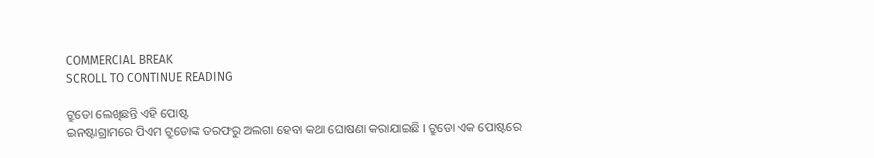COMMERCIAL BREAK
SCROLL TO CONTINUE READING

ଟ୍ରୁଡୋ ଲେଖିଛନ୍ତି ଏହି ପୋଷ୍ଟ
ଇନଷ୍ଟାଗ୍ରାମରେ ପିଏମ ଟ୍ରୁଡୋଙ୍କ ତରଫରୁ ଅଲଗା ହେବା କଥା ଘୋଷଣା କରାଯାଇଛି । ଟ୍ରୁଡୋ ଏକ ପୋଷ୍ଟରେ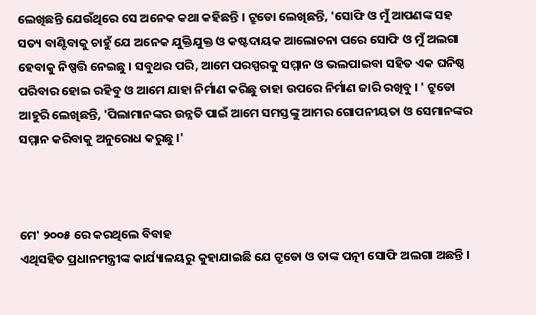ଲେଖିଛନ୍ତି ଯେଉଁଥିରେ ସେ ଅନେକ କଥା କହିଛନ୍ତି । ଟ୍ରୁଡୋ ଲେଖିଛନ୍ତି, 'ସୋଫି ଓ ମୁଁ ଆପଣଙ୍କ ସହ ସତ୍ୟ ବାଣ୍ଟିବାକୁ ଚାହୁଁ ଯେ ଅନେକ ଯୁକ୍ତିଯୁକ୍ତ ଓ କଷ୍ଟଦାୟକ ଆଲୋଚନା ପରେ ସୋଫି ଓ ମୁଁ ଅଲଗା ହେବାକୁ ନିଷ୍ପତ୍ତି ନେଇଛୁ । ସବୁଥର ପରି, ଆମେ ପରସ୍ପରକୁ ସମ୍ମାନ ଓ ଭଲପାଇବା ସହିତ ଏକ ଘନିଷ୍ଠ ପରିବାର ହୋଇ ରହିବୁ ଓ ଆମେ ଯାହା ନିର୍ମାଣ କରିଛୁ ତାହା ଉପରେ ନିର୍ମାଣ ଜାରି ରଖିବୁ । ' ଟ୍ରୁଡୋ ଆହୁରି ଲେଖିଛନ୍ତି, 'ପିଲାମାନଙ୍କର ଉନ୍ନତି ପାଇଁ ଆମେ ସମସ୍ତଙ୍କୁ ଆମର ଗୋପନୀୟତା ଓ ସେମାନଙ୍କର ସମ୍ମାନ କରିବାକୁ ଅନୁରୋଧ କରୁଛୁ ।'



ମେ' ୨୦୦୫ ରେ କରଥିଲେ ବିବାହ
ଏଥିସହିତ ପ୍ରଧାନମନ୍ତ୍ରୀଙ୍କ କାର୍ଯ୍ୟାଳୟରୁ କୁହାଯାଇଛି ଯେ ଟ୍ରୁଡୋ ଓ ତାଙ୍କ ପତ୍ନୀ ସୋଫି ଅଲଗା ଅଛନ୍ତି ।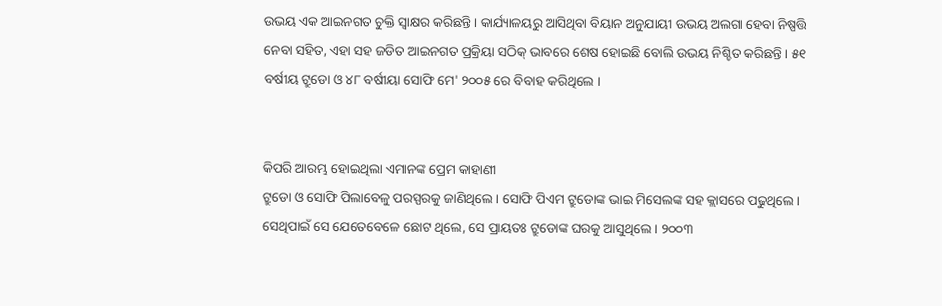ଉଭୟ ଏକ ଆଇନଗତ ଚୁକ୍ତି ସ୍ୱାକ୍ଷର କରିଛନ୍ତି । କାର୍ଯ୍ୟାଳୟରୁ ଆସିଥିବା ବିୟାନ ଅନୁଯାୟୀ ଉଭୟ ଅଲଗା ହେବା ନିଷ୍ପତ୍ତି ନେବା ସହିତ, ଏହା ସହ ଜଡିତ ଆଇନଗତ ପ୍ରକ୍ରିୟା ସଠିକ୍ ଭାବରେ ଶେଷ ହୋଇଛି ବୋଲି ଉଭୟ ନିଶ୍ଚିତ କରିଛନ୍ତି । ୫୧ ବର୍ଷୀୟ ଟ୍ରୁଡୋ ଓ ୪୮ ବର୍ଷୀୟା ସୋଫି ମେ' ୨୦୦୫ ରେ ବିବାହ କରିଥିଲେ ।


କିପରି ଆରମ୍ଭ ହୋଇଥିଲା ଏମାନଙ୍କ ପ୍ରେମ କାହାଣୀ
ଟ୍ରୁଡୋ ଓ ସୋଫି ପିଲାବେଳୁ ପରସ୍ପରକୁ ଜାଣିଥିଲେ । ସୋଫି ପିଏମ ଟ୍ରୁଡୋଙ୍କ ଭାଇ ମିସେଲଙ୍କ ସହ କ୍ଲାସରେ ପଢୁଥିଲେ । ସେଥିପାଇଁ ସେ ଯେତେବେଳେ ଛୋଟ ଥିଲେ, ସେ ପ୍ରାୟତଃ ଟ୍ରୁଡୋଙ୍କ ଘରକୁ ଆସୁଥିଲେ । ୨୦୦୩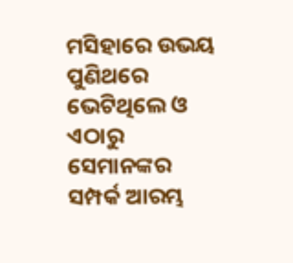ମସିହାରେ ଉଭୟ ପୁଣିଥରେ ଭେଟିଥିଲେ ଓ ଏଠାରୁ ସେମାନଙ୍କର ସମ୍ପର୍କ ଆରମ୍ଭ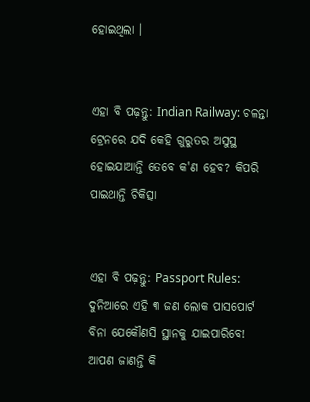ହୋଇଥିଲା ।


ଏହା ବି ପଢ଼ନ୍ତୁ: Indian Railway: ଚଳନ୍ତା ଟ୍ରେନରେ ଯଦି କେହି ଗୁରୁତର ଅସୁସ୍ଥ ହୋଇଯାଆନ୍ତି ତେବେ କ'ଣ ହେବ? କିପରି ପାଇଥାନ୍ତି ଚିକିତ୍ସା


ଏହା ବି ପଢ଼ନ୍ତୁ: Passport Rules: ଦୁନିଆରେ ଏହି ୩ ଜଣ ଲୋକ ପାସପୋର୍ଟ ବିନା ଯେକୌଣସି ସ୍ଥାନକୁ ଯାଇପାରିବେ! ଆପଣ ଜାଣନ୍ତି କି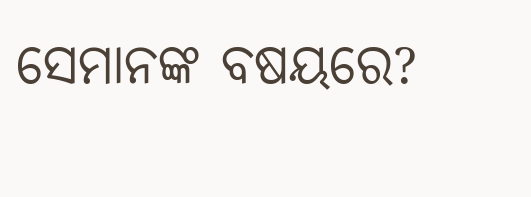ସେମାନଙ୍କ ବଷୟରେ?